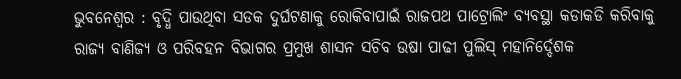ଭୁବନେଶ୍ୱର : ବୃଦ୍ଧି ପାଉଥିବା ସଡକ ଦୁର୍ଘଟଣାକୁ ରୋକିବାପାଇଁ ରାଜପଥ ପାଟ୍ରୋଲିଂ ବ୍ୟବସ୍ଥା କଡାକଡି କରିବାକୁ ରାଜ୍ୟ ବାଣିଜ୍ୟ ଓ ପରିବହନ ବିଭାଗର ପ୍ରମୁଖ ଶାସନ ସଚିବ ଉଷା ପାଢୀ ପୁଲିସ୍ ମହାନିର୍ଦ୍ଦେଶକ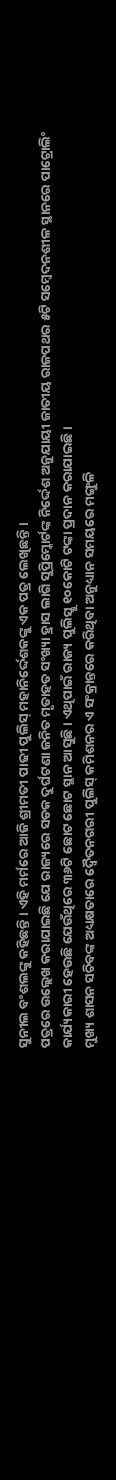ସୁନୀଲ ବଂଶଲଙ୍କୁ କହିଛନ୍ତି । ଏହି ମର୍ମରେ ଆଜି ଶ୍ରୀମତୀ ପାଢୀ ପୁଲିସ୍ ମହାନିର୍ଦ୍ଦେଶକଙ୍କୁ ଏକ ପତ୍ର ଲେଖିଛନ୍ତି ।
ପତ୍ରରେ ଉଲ୍ଲେଖ କରାଯାଇଛି ଯେ ରାଜ୍ୟରେ ସଡକ ଦୁର୍ଘଟଣା ଜନିତ ମୃତାହତ ସଂଖ୍ୟା ହ୍ରାସ ଲାଗି ସୁପ୍ରିମ୍କୋର୍ଟଙ୍କ ନିର୍ଦ୍ଦେଶ ଅନୁଯାୟୀ ଜାତୀୟ ରାଜପଥର ୫ଟି ସମ୍ବେଦନଶୀଳ ସ୍ଥାନରେ ପାଟ୍ରୋଲିଂ କାର୍ଯ୍ୟକାରୀ ହେଉଛି ଯେଉଁଥିରେ ୩୬ଟି ଛୋଟ ଛୋଟ ସ୍ଥାନ ଆସୁଛି । ଏଥିପାଇଁ ରାଜ୍ୟ ପୁଲିସ୍କୁ ୧୦କୋଟି ଟଙ୍କା ପ୍ରଦାନ କରାଯାଇଛି ।
ମୁଖ୍ୟ ଶାସନ ସଚିବଙ୍କ ଅଧ୍ୟକ୍ଷତାରେ ଦ୍ୱୈତନଗରୀ ପୁଲିସ୍ କମିଶନର ଏ ସଂକ୍ରାନ୍ତରେ କରିଥିବା ଅନୁଧ୍ୟାନ ସମୟରେ ମଙ୍ଗୁଳି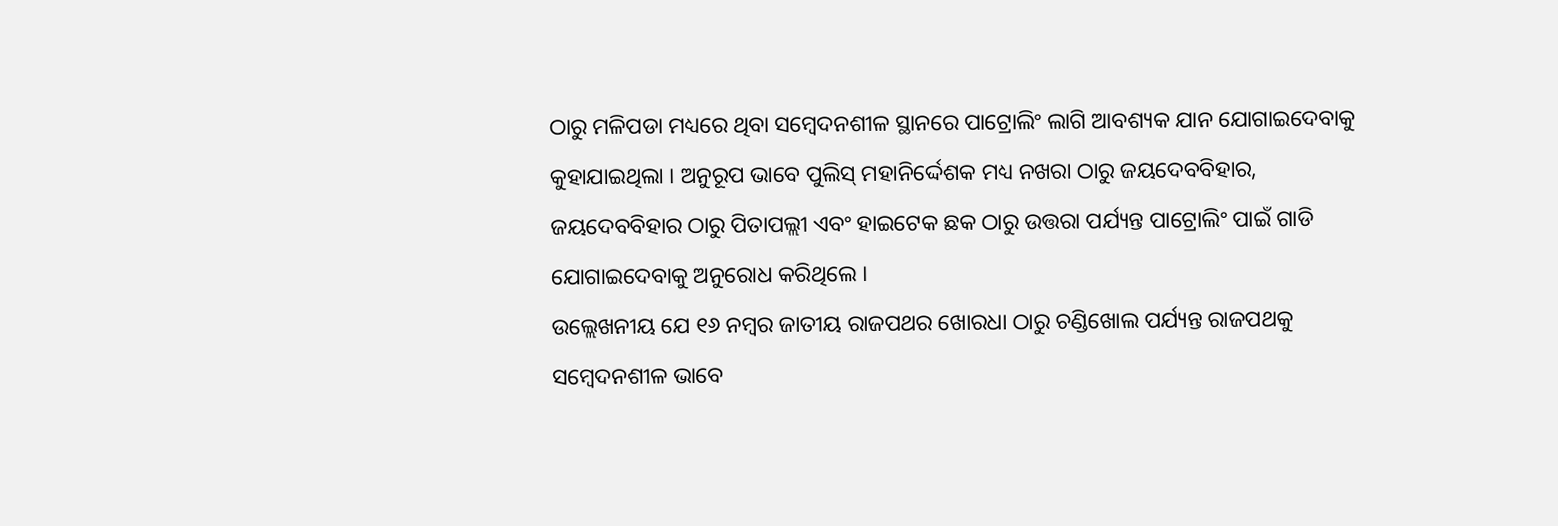ଠାରୁ ମଳିପଡା ମଧ୍ୟରେ ଥିବା ସମ୍ବେଦନଶୀଳ ସ୍ଥାନରେ ପାଟ୍ରୋଲିଂ ଲାଗି ଆବଶ୍ୟକ ଯାନ ଯୋଗାଇଦେବାକୁ କୁହାଯାଇଥିଲା । ଅନୁରୂପ ଭାବେ ପୁଲିସ୍ ମହାନିର୍ଦ୍ଦେଶକ ମଧ୍ୟ ନଖରା ଠାରୁ ଜୟଦେବବିହାର, ଜୟଦେବବିହାର ଠାରୁ ପିତାପଲ୍ଲୀ ଏବଂ ହାଇଟେକ ଛକ ଠାରୁ ଉତ୍ତରା ପର୍ଯ୍ୟନ୍ତ ପାଟ୍ରୋଲିଂ ପାଇଁ ଗାଡି ଯୋଗାଇଦେବାକୁ ଅନୁରୋଧ କରିଥିଲେ ।
ଉଲ୍ଲେଖନୀୟ ଯେ ୧୬ ନମ୍ବର ଜାତୀୟ ରାଜପଥର ଖୋରଧା ଠାରୁ ଚଣ୍ଡିଖୋଲ ପର୍ଯ୍ୟନ୍ତ ରାଜପଥକୁ ସମ୍ବେଦନଶୀଳ ଭାବେ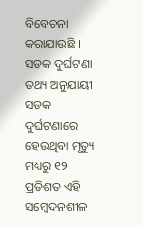ବିବେଚନା କରାଯାଉଛି । ସଡକ ଦୁର୍ଘଟଣା ତଥ୍ୟ ଅନୁଯାୟୀ ସଡକ ଦୁର୍ଘଟଣାରେ ହେଉଥିବା ମୃତ୍ୟୁ ମଧ୍ୟରୁ ୧୨ ପ୍ରତିଶତ ଏହି ସମ୍ବେଦନଶୀଳ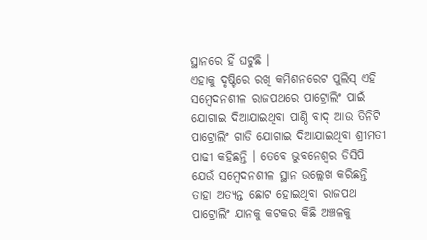ସ୍ଥାନରେ ହିଁ ଘଟୁଛି ।
ଏହାକୁ ଦୃଷ୍ଟିରେ ରଖି କମିଶନରେଟ ପୁଲିସ୍ ଏହି ସମ୍ବେଦନଶୀଳ ରାଜପଥରେ ପାଟ୍ରୋଲିଂ ପାଇଁ ଯୋଗାଇ ଦିଆଯାଇଥିବା ପାଣ୍ଠି ବାଦ୍ ଆଉ ତିନିଟି ପାଟ୍ରୋଲିଂ ଗାଡି ଯୋଗାଇ ଦିଆଯାଇଥିବା ଶ୍ରୀମତୀ ପାଢୀ କହିଛନ୍ତି । ତେବେ ଭୁବନେଶ୍ୱର ଡିସିପି ଯେଉଁ ସମ୍ବେଦନଶୀଳ ସ୍ଥାନ ଉଲ୍ଲେଖ କରିଛନ୍ତି ତାହା ଅତ୍ୟନ୍ତ ଛୋଟ ହୋଇଥିବା ରାଜପଥ ପାଟ୍ରୋଲିଂ ଯାନକୁ କଟକର କିଛି ଅଞ୍ଚଳକୁ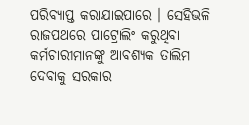ପରିବ୍ୟାପ୍ତ କରାଯାଇପାରେ । ସେହିଭଳି ରାଜପଥରେ ପାଟ୍ରୋଲିଂ କରୁଥିବା କର୍ମଚାରୀମାନଙ୍କୁ ଆବଶ୍ୟକ ତାଲିମ ଦେବାକୁ ସରକାର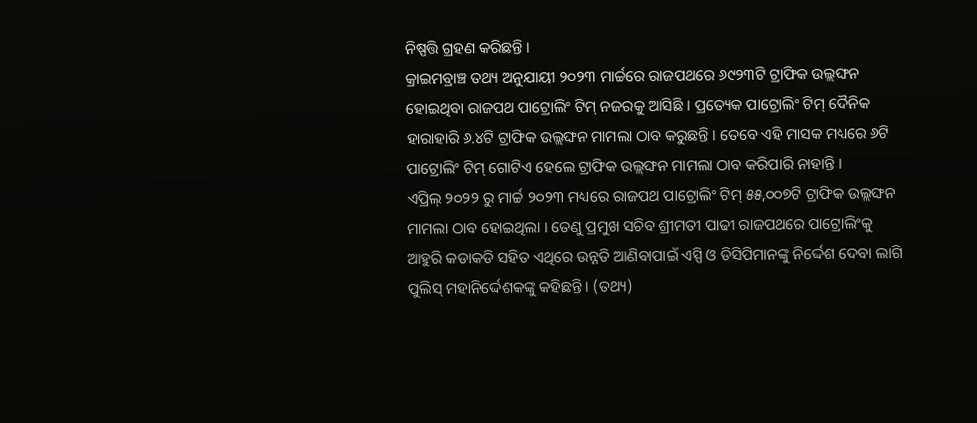ନିଷ୍ପତ୍ତି ଗ୍ରହଣ କରିଛନ୍ତି ।
କ୍ରାଇମବ୍ରାଞ୍ଚ ତଥ୍ୟ ଅନୁଯାୟୀ ୨୦୨୩ ମାର୍ଚ୍ଚରେ ରାଜପଥରେ ୬୯୨୩ଟି ଟ୍ରାଫିକ ଉଲ୍ଲଙ୍ଘନ ହୋଇଥିବା ରାଜପଥ ପାଟ୍ରୋଲିଂ ଟିମ୍ ନଜରକୁ ଆସିଛି । ପ୍ରତ୍ୟେକ ପାଟ୍ରୋଲିଂ ଟିମ୍ ଦୈନିକ ହାରାହାରି ୬.୪ଟି ଟ୍ରାଫିକ ଉଲ୍ଲଙ୍ଘନ ମାମଲା ଠାବ କରୁଛନ୍ତି । ତେବେ ଏହି ମାସକ ମଧ୍ୟରେ ୬ଟି ପାଟ୍ରୋଲିଂ ଟିମ୍ ଗୋଟିଏ ହେଲେ ଟ୍ରାଫିକ ଉଲ୍ଲଙ୍ଘନ ମାମଲା ଠାବ କରିପାରି ନାହାନ୍ତି ।
ଏପ୍ରିଲ୍ ୨୦୨୨ ରୁ ମାର୍ଚ୍ଚ ୨୦୨୩ ମଧ୍ୟରେ ରାଜପଥ ପାଟ୍ରୋଲିଂ ଟିମ୍ ୫୫,୦୦୭ଟି ଟ୍ରାଫିକ ଉଲ୍ଲଙ୍ଘନ ମାମଲା ଠାବ ହୋଇଥିଲା । ତେଣୁ ପ୍ରମୁଖ ସଚିବ ଶ୍ରୀମତୀ ପାଢୀ ରାଜପଥରେ ପାଟ୍ରୋଲିଂକୁ ଆହୁରି କଡାକଡି ସହିତ ଏଥିରେ ଉନ୍ନତି ଆଣିବାପାଇଁ ଏସ୍ପି ଓ ଡିସିପିମାନଙ୍କୁ ନିର୍ଦ୍ଦେଶ ଦେବା ଲାଗି ପୁଲିସ୍ ମହାନିର୍ଦ୍ଦେଶକଙ୍କୁ କହିଛନ୍ତି । (ତଥ୍ୟ)